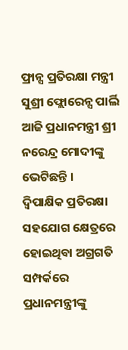ଫ୍ରାନ୍ସ ପ୍ରତିରକ୍ଷା ମନ୍ତ୍ରୀ ସୁଶ୍ରୀ ଫ୍ଲୋରେନ୍ସ ପାର୍ଲି ଆଜି ପ୍ରଧାନମନ୍ତ୍ରୀ ଶ୍ରୀ ନରେନ୍ଦ୍ର ମୋଦୀଙ୍କୁ ଭେଟିଛନ୍ତି ।
ଦ୍ୱିପାକ୍ଷିକ ପ୍ରତିରକ୍ଷା ସହଯୋଗ କ୍ଷେତ୍ରରେ ହୋଇଥିବା ଅଗ୍ରଗତି ସମ୍ପର୍କରେ ପ୍ରଧାନମନ୍ତ୍ରୀଙ୍କୁ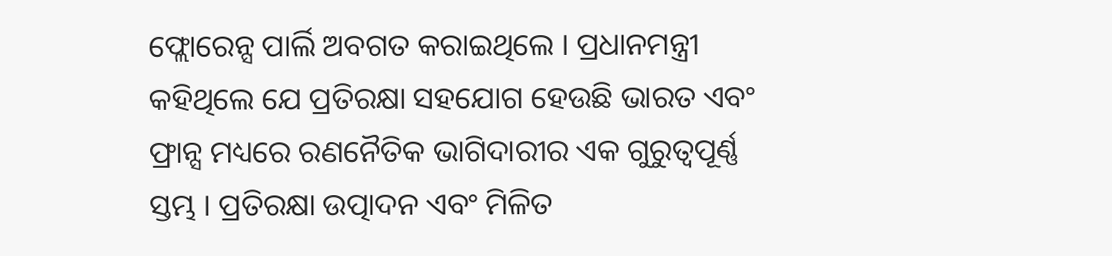ଫ୍ଲୋରେନ୍ସ ପାର୍ଲି ଅବଗତ କରାଇଥିଲେ । ପ୍ରଧାନମନ୍ତ୍ରୀ କହିଥିଲେ ଯେ ପ୍ରତିରକ୍ଷା ସହଯୋଗ ହେଉଛି ଭାରତ ଏବଂ ଫ୍ରାନ୍ସ ମଧ୍ୟରେ ରଣନୈତିକ ଭାଗିଦାରୀର ଏକ ଗୁରୁତ୍ୱପୂର୍ଣ୍ଣ ସ୍ତମ୍ଭ । ପ୍ରତିରକ୍ଷା ଉତ୍ପାଦନ ଏବଂ ମିଳିତ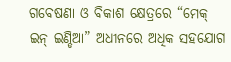ଗବେଷଣା ଓ ବିକାଶ କ୍ଷେତ୍ରରେ “ମେକ୍ ଇନ୍ ଇଣ୍ଡିଆ” ଅଧୀନରେ ଅଧିକ ସହଯୋଗ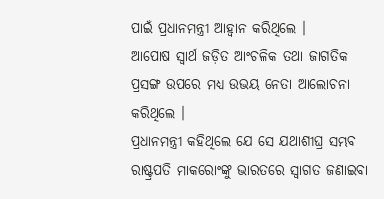ପାଇଁ ପ୍ରଧାନମନ୍ତ୍ରୀ ଆହ୍ୱାନ କରିଥିଲେ ।
ଆପୋଷ ସ୍ୱାର୍ଥ ଜଡ଼ିତ ଆଂଚଳିକ ତଥା ଜାଗତିକ ପ୍ରସଙ୍ଗ ଉପରେ ମଧ୍ୟ ଉଭୟ ନେତା ଆଲୋଚନା କରିଥିଲେ ।
ପ୍ରଧାନମନ୍ତ୍ରୀ କହିଥିଲେ ଯେ ସେ ଯଥାଶୀଘ୍ର ସମ୍ଭବ ରାଷ୍ଟ୍ରପତି ମାକରୋଂଙ୍କୁ ଭାରତରେ ସ୍ୱାଗତ ଜଣାଇବା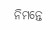ନିମନ୍ତେ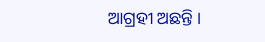ଆଗ୍ରହୀ ଅଛନ୍ତି ।